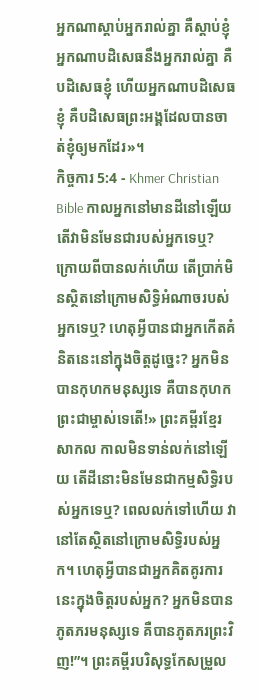អ្នកណាស្ដាប់អ្នករាល់គ្នា គឺស្ដាប់ខ្ញុំ អ្នកណាបដិសេធនឹងអ្នករាល់គ្នា គឺបដិសេធខ្ញុំ ហើយអ្នកណាបដិសេធខ្ញុំ គឺបដិសេធព្រះអង្គដែលបានចាត់ខ្ញុំឲ្យមកដែរ»។
កិច្ចការ 5:4 - Khmer Christian Bible កាលអ្នកនៅមានដីនៅឡើយ តើវាមិនមែនជារបស់អ្នកទេឬ? ក្រោយពីបានលក់ហើយ តើប្រាក់មិនស្ថិតនៅក្រោមសិទ្ធិអំណាចរបស់អ្នកទេឬ? ហេតុអ្វីបានជាអ្នកកើតគំនិតនេះនៅក្នុងចិត្តដូច្នេះ? អ្នកមិនបានកុហកមនុស្សទេ គឺបានកុហកព្រះជាម្ចាស់ទេតើ!» ព្រះគម្ពីរខ្មែរសាកល កាលមិនទាន់លក់នៅឡើយ តើដីនោះមិនមែនជាកម្មសិទ្ធិរបស់អ្នកទេឬ? ពេលលក់ទៅហើយ វានៅតែស្ថិតនៅក្រោមសិទ្ធិរបស់អ្នក។ ហេតុអ្វីបានជាអ្នកគិតគូរការនេះក្នុងចិត្តរបស់អ្នក? អ្នកមិនបានភូតភរមនុស្សទេ គឺបានភូតភរព្រះវិញ!”។ ព្រះគម្ពីរបរិសុទ្ធកែសម្រួល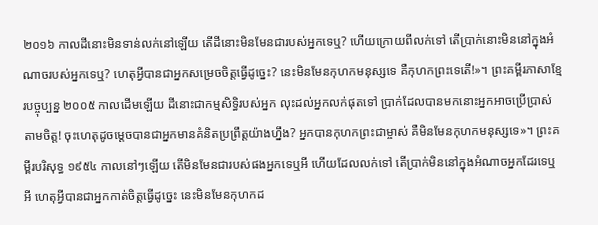២០១៦ កាលដីនោះមិនទាន់លក់នៅឡើយ តើដីនោះមិនមែនជារបស់អ្នកទេឬ? ហើយក្រោយពីលក់ទៅ តើប្រាក់នោះមិននៅក្នុងអំណាចរបស់អ្នកទេឬ? ហេតុអ្វីបានជាអ្នកសម្រេចចិត្តធ្វើដូច្នេះ? នេះមិនមែនកុហកមនុស្សទេ គឺកុហកព្រះទេតើ!»។ ព្រះគម្ពីរភាសាខ្មែរបច្ចុប្បន្ន ២០០៥ កាលដើមឡើយ ដីនោះជាកម្មសិទ្ធិរបស់អ្នក លុះដល់អ្នកលក់ផុតទៅ ប្រាក់ដែលបានមកនោះអ្នកអាចប្រើប្រាស់តាមចិត្ត! ចុះហេតុដូចម្ដេចបានជាអ្នកមានគំនិតប្រព្រឹត្តយ៉ាងហ្នឹង? អ្នកបានកុហកព្រះជាម្ចាស់ គឺមិនមែនកុហកមនុស្សទេ»។ ព្រះគម្ពីរបរិសុទ្ធ ១៩៥៤ កាលនៅៗឡើយ តើមិនមែនជារបស់ផងអ្នកទេឬអី ហើយដែលលក់ទៅ តើប្រាក់មិននៅក្នុងអំណាចអ្នកដែរទេឬអី ហេតុអ្វីបានជាអ្នកកាត់ចិត្តធ្វើដូច្នេះ នេះមិនមែនកុហកដ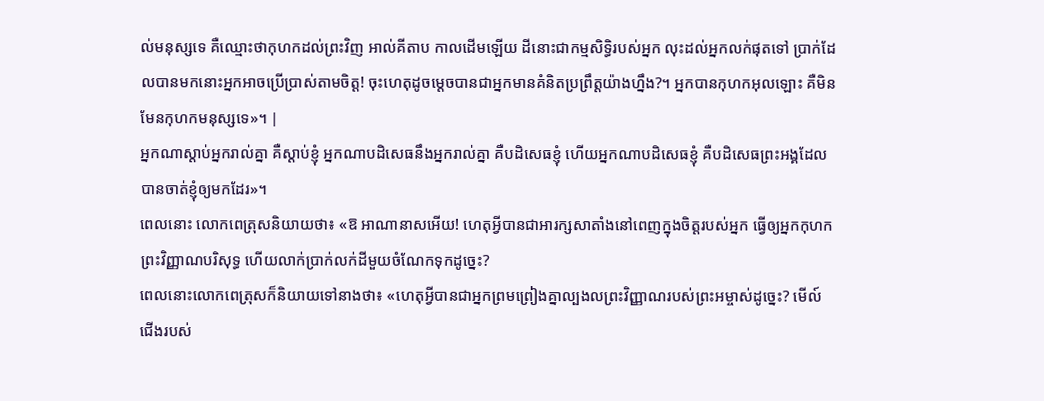ល់មនុស្សទេ គឺឈ្មោះថាកុហកដល់ព្រះវិញ អាល់គីតាប កាលដើមឡើយ ដីនោះជាកម្មសិទ្ធិរបស់អ្នក លុះដល់អ្នកលក់ផុតទៅ ប្រាក់ដែលបានមកនោះអ្នកអាចប្រើប្រាស់តាមចិត្ដ! ចុះហេតុដូចម្ដេចបានជាអ្នកមានគំនិតប្រព្រឹត្ដយ៉ាងហ្នឹង?។ អ្នកបានកុហកអុលឡោះ គឺមិនមែនកុហកមនុស្សទេ»។ |
អ្នកណាស្ដាប់អ្នករាល់គ្នា គឺស្ដាប់ខ្ញុំ អ្នកណាបដិសេធនឹងអ្នករាល់គ្នា គឺបដិសេធខ្ញុំ ហើយអ្នកណាបដិសេធខ្ញុំ គឺបដិសេធព្រះអង្គដែលបានចាត់ខ្ញុំឲ្យមកដែរ»។
ពេលនោះ លោកពេត្រុសនិយាយថា៖ «ឱ អាណានាសអើយ! ហេតុអ្វីបានជាអារក្សសាតាំងនៅពេញក្នុងចិត្ដរបស់អ្នក ធ្វើឲ្យអ្នកកុហកព្រះវិញ្ញាណបរិសុទ្ធ ហើយលាក់ប្រាក់លក់ដីមួយចំណែកទុកដូច្នេះ?
ពេលនោះលោកពេត្រុសក៏និយាយទៅនាងថា៖ «ហេតុអ្វីបានជាអ្នកព្រមព្រៀងគ្នាល្បងលព្រះវិញ្ញាណរបស់ព្រះអម្ចាស់ដូច្នេះ? មើល៍ ជើងរបស់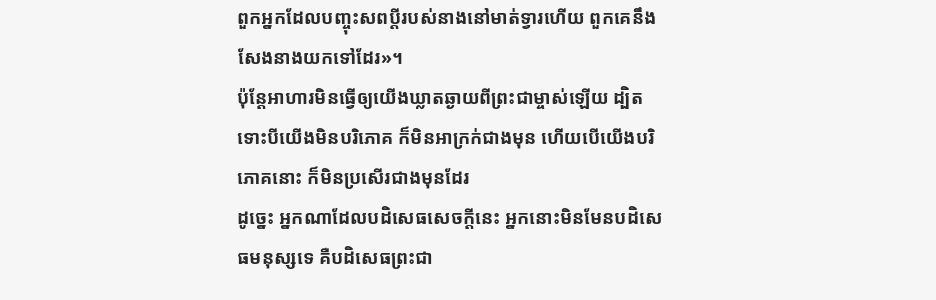ពួកអ្នកដែលបញ្ចុះសពប្ដីរបស់នាងនៅមាត់ទ្វារហើយ ពួកគេនឹងសែងនាងយកទៅដែរ»។
ប៉ុន្ដែអាហារមិនធ្វើឲ្យយើងឃ្លាតឆ្ងាយពីព្រះជាម្ចាស់ឡើយ ដ្បិតទោះបីយើងមិនបរិភោគ ក៏មិនអាក្រក់ជាងមុន ហើយបើយើងបរិភោគនោះ ក៏មិនប្រសើរជាងមុនដែរ
ដូច្នេះ អ្នកណាដែលបដិសេធសេចក្ដីនេះ អ្នកនោះមិនមែនបដិសេធមនុស្សទេ គឺបដិសេធព្រះជា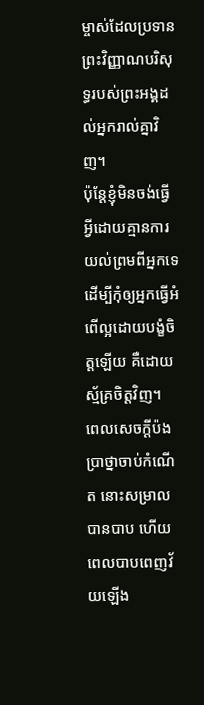ម្ចាស់ដែលប្រទានព្រះវិញ្ញាណបរិសុទ្ធរបស់ព្រះអង្គដល់អ្នករាល់គ្នាវិញ។
ប៉ុន្ដែខ្ញុំមិនចង់ធ្វើអ្វីដោយគ្មានការយល់ព្រមពីអ្នកទេ ដើម្បីកុំឲ្យអ្នកធ្វើអំពើល្អដោយបង្ខំចិត្ដឡើយ គឺដោយស្ម័គ្រចិត្ដវិញ។
ពេលសេចក្ដីប៉ងប្រាថ្នាចាប់កំណើត នោះសម្រាលបានបាប ហើយពេលបាបពេញវ័យឡើង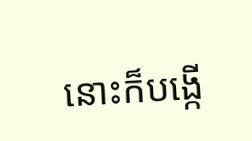នោះក៏បង្កើ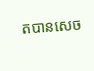តបានសេច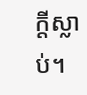ក្ដីស្លាប់។